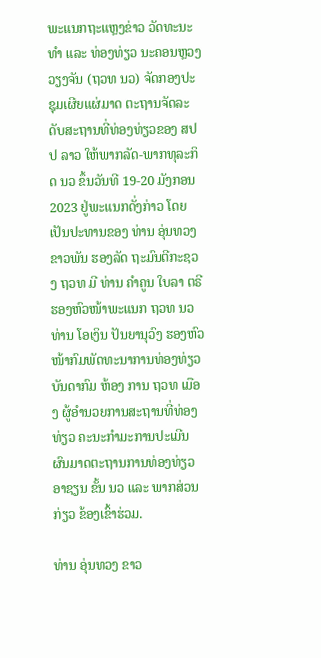ພະແນກຖະແຫຼງຂ່າວ ວັດທະນະທໍາ ແລະ ທ່ອງທ່ຽວ ນະຄອນຫຼວງວຽງຈັນ (ຖວທ ນວ) ຈັດກອງປະຊຸມເຜີຍແຜ່ມາດ ຕະຖານຈັດລະດັບສະຖານທີ່ທ່ອງທ່ຽວຂອງ ສປປ ລາວ ໃຫ້ພາກລັດ-ພາກທຸລະກິດ ນວ ຂຶ້ນວັນທີ 19-20 ມັງກອນ 2023 ຢູ່ພະແນກດັ່ງກ່າວ ໂດຍເປັນປະທານຂອງ ທ່ານ ອຸ່ນທວງ ຂາວພັນ ຮອງລັດ ຖະມົນຕີກະຊວງ ຖວທ ມີ ທ່ານ ຄໍາຄູນ ໃບລາ ຕຣີ ຮອງຫົວໜ້າພະແນກ ຖວທ ນວ ທ່ານ ໂອເງິນ ປັນຍານຸວົງ ຮອງຫົວໜ້າກົມພັດທະນາການທ່ອງທ່ຽວ ບັນດາກົມ ຫ້ອງ ການ ຖວທ ເມືອງ ຜູ້ອໍານວຍການສະຖານທີ່ທ່ອງທ່ຽວ ຄະນະກໍາມະການປະເມີນຜົນມາດຕະຖານການທ່ອງທ່ຽວອາຊຽນ ຂັ້ນ ນວ ແລະ ພາກສ່ວນກ່ຽວ ຂ້ອງເຂົ້າຮ່ວມ.

ທ່ານ ອຸ່ນທວງ ຂາວ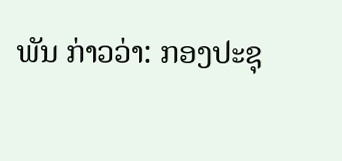ພັນ ກ່າວວ່າ: ກອງປະຊຸ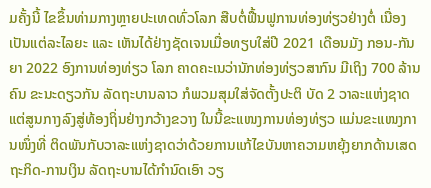ມຄັ້ງນີ້ ໄຂຂຶ້ນທ່າມກາງຫຼາຍປະເທດທົ່ວໂລກ ສືບຕໍ່ຟື້ນຟູການທ່ອງທ່ຽວຢ່າງຕໍ່ ເນື່ອງເປັນແຕ່ລະໄລຍະ ແລະ ເຫັນໄດ້ຢ່າງຊັດເຈນເມື່ອທຽບໃສ່ປີ 2021 ເດືອນມັງ ກອນ-ກັນຍາ 2022 ອົງການທ່ອງທ່ຽວ ໂລກ ຄາດຄະເນວ່ານັກທ່ອງທ່ຽວສາກົນ ມີເຖິງ 700 ລ້ານຄົນ ຂະນະດຽວກັນ ລັດຖະບານລາວ ກໍພວມສຸມໃສ່ຈັດຕັ້ງປະຕິ ບັດ 2 ວາລະແຫ່ງຊາດ ແຕ່ສູນກາງລົງສູ່ທ້ອງຖິ່ນຢ່າງກວ້າງຂວາງ ໃນນີ້ຂະແໜງການທ່ອງທ່ຽວ ແມ່ນຂະແໜງການໜຶ່ງທີ່ ຕິດພັນກັບວາລະແຫ່ງຊາດວ່າດ້ວຍການແກ້ໄຂບັນຫາຄວາມຫຍຸ້ງຍາກດ້ານເສດຖະກິດ-ການເງິນ ລັດຖະບານໄດ້ກໍານົດເອົາ ວຽ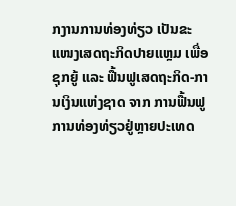ກງານການທ່ອງທ່ຽວ ເປັນຂະແໜງເສດຖະກິດປາຍແຫຼມ ເພື່ອຊຸກຍູ້ ແລະ ຟື້ນຟູເສດຖະກິດ-ການເງິນແຫ່ງຊາດ ຈາກ ການຟື້ນຟູການທ່ອງທ່ຽວຢູ່ຫຼາຍປະເທດ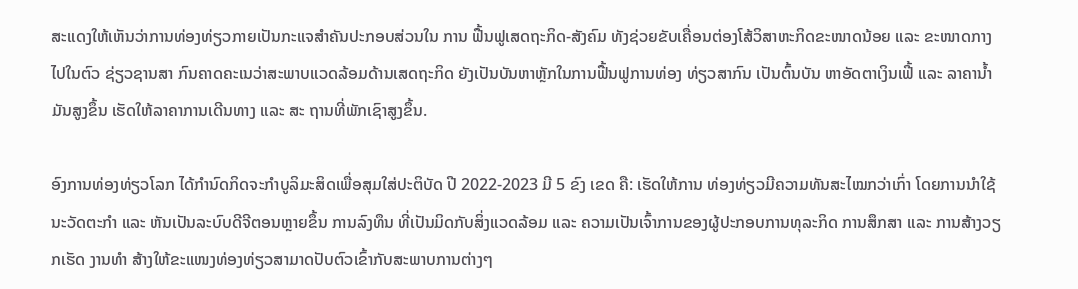ສະແດງໃຫ້ເຫັນວ່າການທ່ອງທ່ຽວກາຍເປັນກະແຈສໍາຄັນປະກອບສ່ວນໃນ ການ ຟື້ນຟູເສດຖະກິດ-ສັງຄົມ ທັງຊ່ວຍຂັບເຄື່ອນຕ່ອງໂສ້ວິສາຫະກິດຂະໜາດນ້ອຍ ແລະ ຂະໜາດກາງໄປໃນຕົວ ຊ່ຽວຊານສາ ກົນຄາດຄະເນວ່າສະພາບແວດລ້ອມດ້ານເສດຖະກິດ ຍັງເປັນບັນຫາຫຼັກໃນການຟື້ນຟູການທ່ອງ ທ່ຽວສາກົນ ເປັນຕົ້ນບັນ ຫາອັດຕາເງິນເຟີ້ ແລະ ລາຄານໍ້າມັນສູງຂຶ້ນ ເຮັດໃຫ້ລາຄາການເດີນທາງ ແລະ ສະ ຖານທີ່ພັກເຊົາສູງຂຶ້ນ.

ອົງການທ່ອງທ່ຽວໂລກ ໄດ້ກໍານົດກິດຈະກໍາບູລິມະສິດເພື່ອສຸມໃສ່ປະຕິບັດ ປີ 2022-2023 ມີ 5 ຂົງ ເຂດ ຄື: ເຮັດໃຫ້ການ ທ່ອງທ່ຽວມີຄວາມທັນສະໄໝກວ່າເກົ່າ ໂດຍການນໍາໃຊ້ນະວັດຕະກໍາ ແລະ ຫັນເປັນລະບົບດີຈີຕອນຫຼາຍຂຶ້ນ ການລົງທຶນ ທີ່ເປັນມິດກັບສິ່ງແວດລ້ອມ ແລະ ຄວາມເປັນເຈົ້າການຂອງຜູ້ປະກອບການທຸລະກິດ ການສຶກສາ ແລະ ການສ້າງວຽກເຮັດ ງານທໍາ ສ້າງໃຫ້ຂະແໜງທ່ອງທ່ຽວສາມາດປັບຕົວເຂົ້າກັບສະພາບການຕ່າງໆ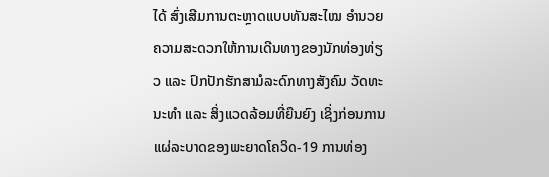ໄດ້ ສົ່ງເສີມການຕະຫຼາດແບບທັນສະໄໝ ອໍານວຍຄວາມສະດວກໃຫ້ການເດີນທາງຂອງນັກທ່ອງທ່ຽວ ແລະ ປົກປັກຮັກສາມໍລະດົກທາງສັງຄົມ ວັດທະນະທໍາ ແລະ ສິ່ງແວດລ້ອມທີ່ຍືນຍົງ ເຊິ່ງກ່ອນການແຜ່ລະບາດຂອງພະຍາດໂຄວິດ-19 ການທ່ອງ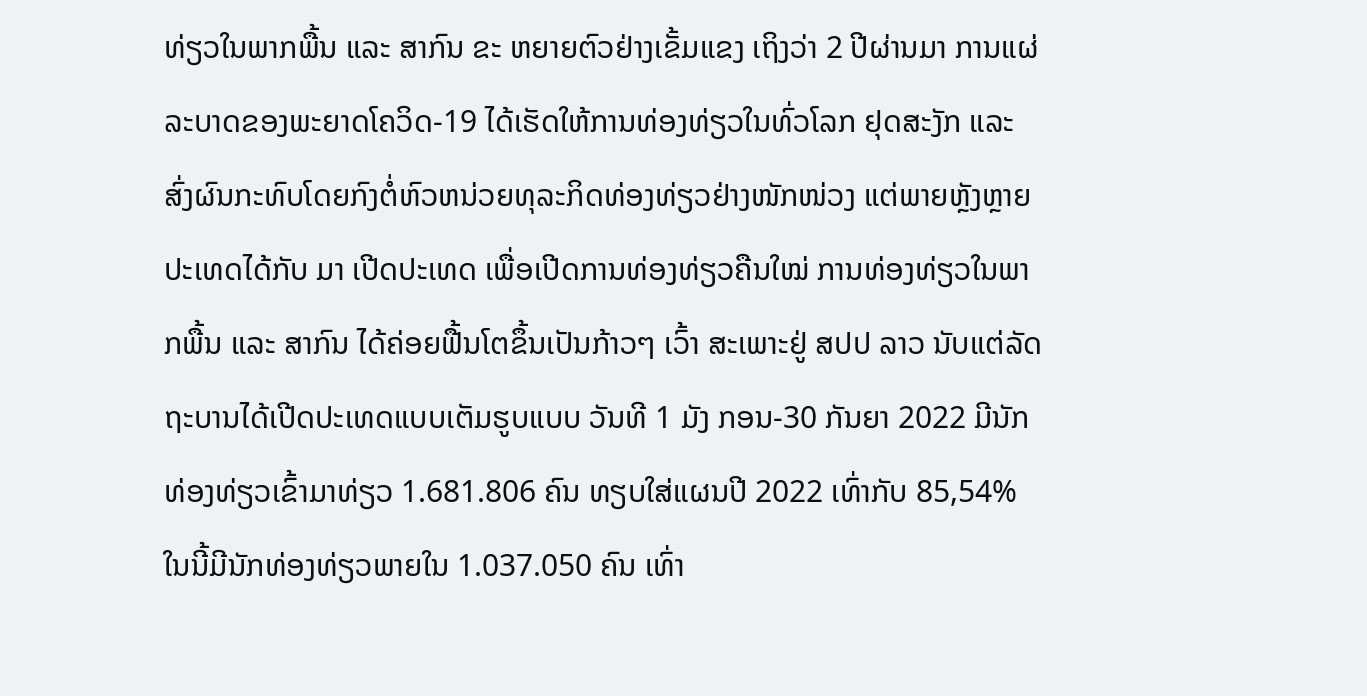ທ່ຽວໃນພາກພື້ນ ແລະ ສາກົນ ຂະ ຫຍາຍຕົວຢ່າງເຂັ້ມແຂງ ເຖິງວ່າ 2 ປີຜ່ານມາ ການແຜ່ລະບາດຂອງພະຍາດໂຄວິດ-19 ໄດ້ເຮັດໃຫ້ການທ່ອງທ່ຽວໃນທົ່ວໂລກ ຢຸດສະງັກ ແລະ ສົ່ງຜົນກະທົບໂດຍກົງຕໍ່ຫົວຫນ່ວຍທຸລະກິດທ່ອງທ່ຽວຢ່າງໜັກໜ່ວງ ແຕ່ພາຍຫຼັງຫຼາຍປະເທດໄດ້ກັບ ມາ ເປີດປະເທດ ເພື່ອເປີດການທ່ອງທ່ຽວຄືນໃໝ່ ການທ່ອງທ່ຽວໃນພາກພື້ນ ແລະ ສາກົນ ໄດ້ຄ່ອຍຟື້ນໂຕຂຶ້ນເປັນກ້າວໆ ເວົ້າ ສະເພາະຢູ່ ສປປ ລາວ ນັບແຕ່ລັດຖະບານໄດ້ເປີດປະເທດແບບເຕັມຮູບແບບ ວັນທີ 1 ມັງ ກອນ-30 ກັນຍາ 2022 ມີນັກ ທ່ອງທ່ຽວເຂົ້າມາທ່ຽວ 1.681.806 ຄົນ ທຽບໃສ່ແຜນປີ 2022 ເທົ່າກັບ 85,54% ໃນນີ້ມີນັກທ່ອງທ່ຽວພາຍໃນ 1.037.050 ຄົນ ເທົ່າ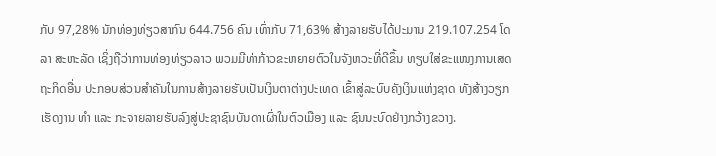ກັບ 97,28% ນັກທ່ອງທ່ຽວສາກົນ 644.756 ຄົນ ເທົ່າກັບ 71,63% ສ້າງລາຍຮັບໄດ້ປະມານ 219.107.254 ໂດລາ ສະຫະລັດ ເຊິ່ງຖືວ່າການທ່ອງທ່ຽວລາວ ພວມມີທ່າກ້າວຂະຫຍາຍຕົວໃນຈັງຫວະທີ່ດີຂຶ້ນ ທຽບໃສ່ຂະແໜງການເສດຖະກິດອື່ນ ປະກອບສ່ວນສໍາຄັນໃນການສ້າງລາຍຮັບເປັນເງິນຕາຕ່າງປະເທດ ເຂົ້າສູ່ລະບົບຄັງເງິນແຫ່ງຊາດ ທັງສ້າງວຽກເຮັດງານ ທຳ ແລະ ກະຈາຍລາຍຮັບລົງສູ່ປະຊາຊົນບັນດາເຜົ່າໃນຕົວເມືອງ ແລະ ຊົນນະບົດຢ່າງກວ້າງຂວາງ.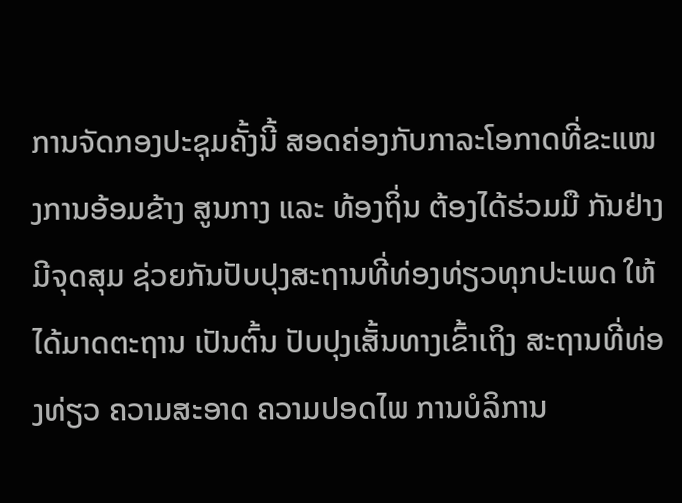ການຈັດກອງປະຊຸມຄັ້ງນີ້ ສອດຄ່ອງກັບກາລະໂອກາດທີ່ຂະແໜງການອ້ອມຂ້າງ ສູນກາງ ແລະ ທ້ອງຖິ່ນ ຕ້ອງໄດ້ຮ່ວມມື ກັນຢ່າງມີຈຸດສຸມ ຊ່ວຍກັນປັບປຸງສະຖານທີ່ທ່ອງທ່ຽວທຸກປະເພດ ໃຫ້ໄດ້ມາດຕະຖານ ເປັນຕົ້ນ ປັບປຸງເສັ້ນທາງເຂົ້າເຖິງ ສະຖານທີ່ທ່ອງທ່ຽວ ຄວາມສະອາດ ຄວາມປອດໄພ ການບໍລິການ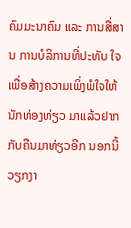ຄົມມະນາຄົມ ແລະ ການສື່ສານ ການບໍລິການທີ່ປະທັບ ໃຈເພື່ອສ້າງຄວາມເພິ່ງພໍໃຈໃຫ້ນັກທ່ອງທ່ຽວ ມາແລ້ວຢາກກັບຄືນມາທ່ຽວອີກ ນອກນີ້ວຽກງາ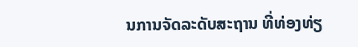ນການຈັດລະດັບສະຖານ ທີ່ທ່ອງທ່ຽ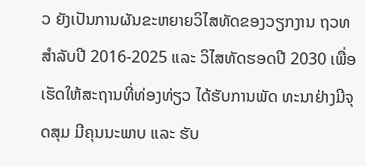ວ ຍັງເປັນການຜັນຂະຫຍາຍວິໄສທັດຂອງວຽກງານ ຖວທ ສໍາລັບປີ 2016-2025 ແລະ ວິໄສທັດຮອດປີ 2030 ເພື່ອເຮັດໃຫ້ສະຖານທີ່ທ່ອງທ່ຽວ ໄດ້ຮັບການພັດ ທະນາຢ່າງມີຈຸດສຸມ ມີຄຸນນະພາບ ແລະ ຮັບ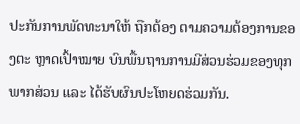ປະກັນການພັດທະນາໃຫ້ ຖືກຕ້ອງ ຕາມຄວາມຕ້ອງການຂອງຕະ ຫຼາດເປົ້າໝາຍ ບົນພື້ນຖານການມີສ່ວນຮ່ວມຂອງທຸກພາກສ່ວນ ແລະ ໄດ້ຮັບຜົນປະໂຫຍດຮ່ວມກັນ.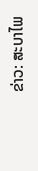ຂ່າວ: ສະບາໄພ